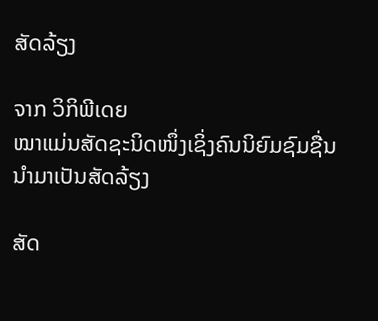ສັດລ້ຽງ

ຈາກ ວິກິພີເດຍ
ໝາແມ່ນສັດຊະນິດໜຶ່ງເຊິ່ງຄົນນິຍົມຊົມຊື່ນນຳມາເປັນສັດລ້ຽງ

ສັດ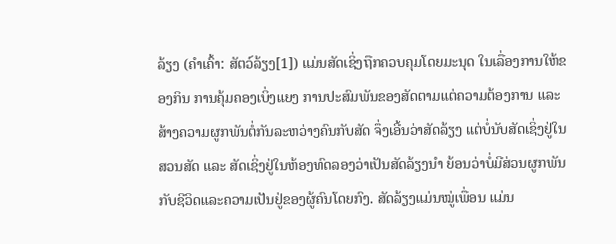ລ້ຽງ (ຄຳເຄົ້າ: ສັຕວ໌ລ້ຽງ[1]) ແມ່ນສັດເຊິ່ງຖືກຄວບຄຸມໂດຍມະນຸດ ໃນເລື່ອງການໃຫ້ຂອງກິນ ການຄຸ້ມຄອງເບິ່ງແຍງ ການປະສົມພັນຂອງສັດຕາມແຕ່ຄວາມຕ້ອງການ ແລະສ້າງຄວາມຜູກພັນຕໍ່ກັນລະຫວ່າງຄົນກັບສັດ ຈຶ່ງເອີ້ນວ່າສັດລ້ຽງ ແຕ່ບໍ່ນັບສັດເຊິ່ງຢູ່ໃນສວນສັດ ແລະ ສັດເຊິ່ງຢູ່ໃນຫ້ອງທົດລອງວ່າເປັນສັດລ້ຽງນຳ ຍ້ອນວ່າບໍ່ມີສ່ວນຜູກພັນກັບຊີວິດແລະຄວາມເປັນຢູ່ຂອງຜູ້ຄົນໂດຍກົງ. ສັດລ້ຽງແມ່ນໝູ່ເພື່ອນ ແມ່ນ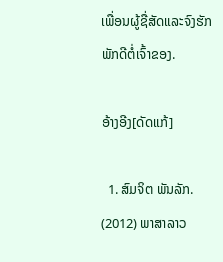ເພື່ອນຜູ້ຊື່ສັດແລະຈົງຮັກພັກດີຕໍ່ເຈົ້າຂອງ.

ອ້າງອີງ[ດັດແກ້]

  1. ສົມຈິຕ ພັນລັກ. (2012) ພາສາລາວ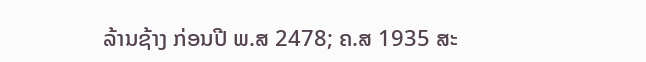ລ້ານຊ້າງ ກ່ອນປີ ພ.ສ 2478; ຄ.ສ 1935 ສະ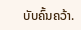ບັບຄົ້ນຄວ້າ.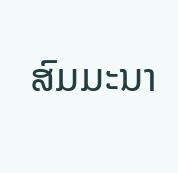ສົມມະນາ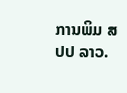ການພິມ ສປປ ລາວ.